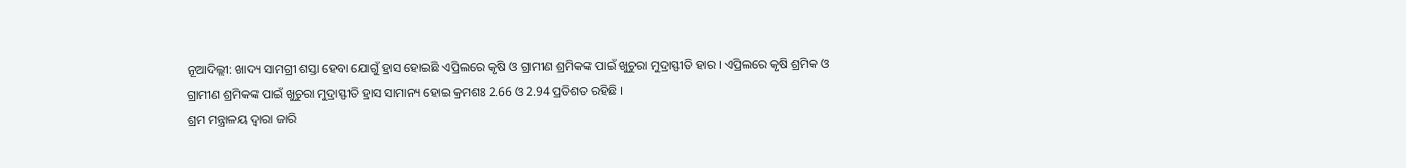ନୂଆଦିଲ୍ଲୀ: ଖାଦ୍ୟ ସାମଗ୍ରୀ ଶସ୍ତା ହେବା ଯୋଗୁଁ ହ୍ରାସ ହୋଇଛି ଏପ୍ରିଲରେ କୃଷି ଓ ଗ୍ରାମୀଣ ଶ୍ରମିକଙ୍କ ପାଇଁ ଖୁଚୁରା ମୁଦ୍ରାସ୍ଫୀତି ହାର । ଏପ୍ରିଲରେ କୃଷି ଶ୍ରମିକ ଓ ଗ୍ରାମୀଣ ଶ୍ରମିକଙ୍କ ପାଇଁ ଖୁଚୁରା ମୁଦ୍ରାସ୍ଫୀତି ହ୍ରାସ ସାମାନ୍ୟ ହୋଇ କ୍ରମଶଃ 2.66 ଓ 2.94 ପ୍ରତିଶତ ରହିଛି ।
ଶ୍ରମ ମନ୍ତ୍ରାଳୟ ଦ୍ବାରା ଜାରି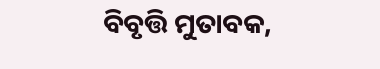ବିବୃତ୍ତି ମୁତାବକ,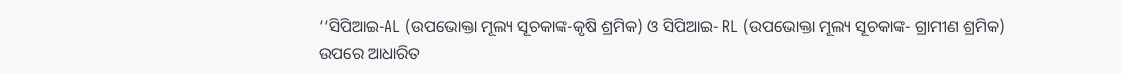‘‘ସିପିଆଇ-AL (ଉପଭୋକ୍ତା ମୂଲ୍ୟ ସୂଚକାଙ୍କ-କୃଷି ଶ୍ରମିକ) ଓ ସିପିଆଇ- RL (ଉପଭୋକ୍ତା ମୂଲ୍ୟ ସୂଚକାଙ୍କ- ଗ୍ରାମୀଣ ଶ୍ରମିକ) ଉପରେ ଆଧାରିତ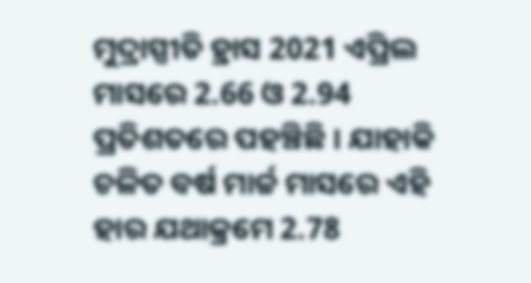ମୁଦ୍ରାସ୍ପୀତି ହ୍ରାସ 2021 ଏପ୍ରିଲ ମାସରେ 2.66 ଓ 2.94 ପ୍ରତିଶତରେ ପହଞ୍ଚିଛି । ଯାହାକି ଚଳିତ ବର୍ଷ ମାର୍ଚ୍ଚ ମାସରେ ଏହି ହାର ଯଥାକ୍ରମେ 2.78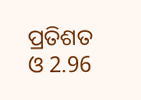ପ୍ରତିଶତ ଓ 2.96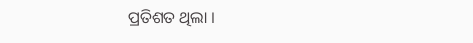ପ୍ରତିଶତ ଥିଲା ।